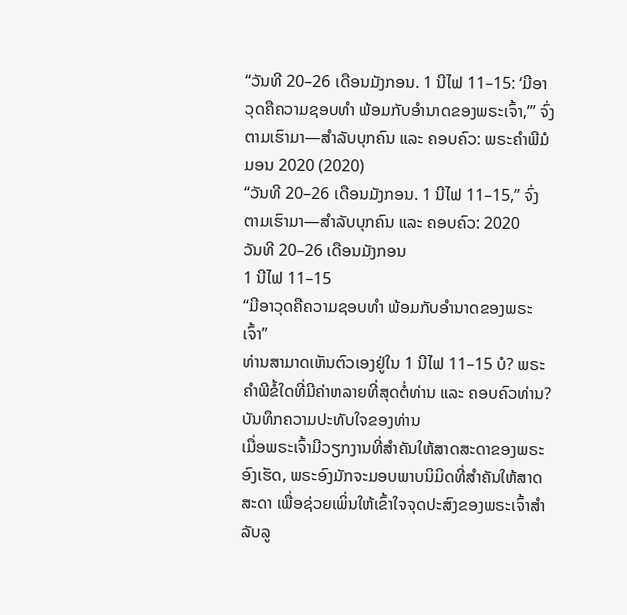“ວັນທີ 20–26 ເດືອນມັງກອນ. 1 ນີໄຟ 11–15: ‘ມີອາວຸດຄືຄວາມຊອບທຳ ພ້ອມກັບອຳນາດຂອງພຣະເຈົ້າ,’” ຈົ່ງຕາມເຮົາມາ—ສຳລັບບຸກຄົນ ແລະ ຄອບຄົວ: ພຣະຄຳພີມໍມອນ 2020 (2020)
“ວັນທີ 20–26 ເດືອນມັງກອນ. 1 ນີໄຟ 11–15,” ຈົ່ງຕາມເຮົາມາ—ສຳລັບບຸກຄົນ ແລະ ຄອບຄົວ: 2020
ວັນທີ 20–26 ເດືອນມັງກອນ
1 ນີໄຟ 11–15
“ມີອາວຸດຄືຄວາມຊອບທຳ ພ້ອມກັບອຳນາດຂອງພຣະເຈົ້າ”
ທ່ານສາມາດເຫັນຕົວເອງຢູ່ໃນ 1 ນີໄຟ 11–15 ບໍ? ພຣະຄຳພີຂໍ້ໃດທີ່ມີຄ່າຫລາຍທີ່ສຸດຕໍ່ທ່ານ ແລະ ຄອບຄົວທ່ານ?
ບັນທຶກຄວາມປະທັບໃຈຂອງທ່ານ
ເມື່ອພຣະເຈົ້າມີວຽກງານທີ່ສຳຄັນໃຫ້ສາດສະດາຂອງພຣະອົງເຮັດ, ພຣະອົງມັກຈະມອບພາບນິມິດທີ່ສຳຄັນໃຫ້ສາດສະດາ ເພື່ອຊ່ວຍເພິ່ນໃຫ້ເຂົ້າໃຈຈຸດປະສົງຂອງພຣະເຈົ້າສຳລັບລູ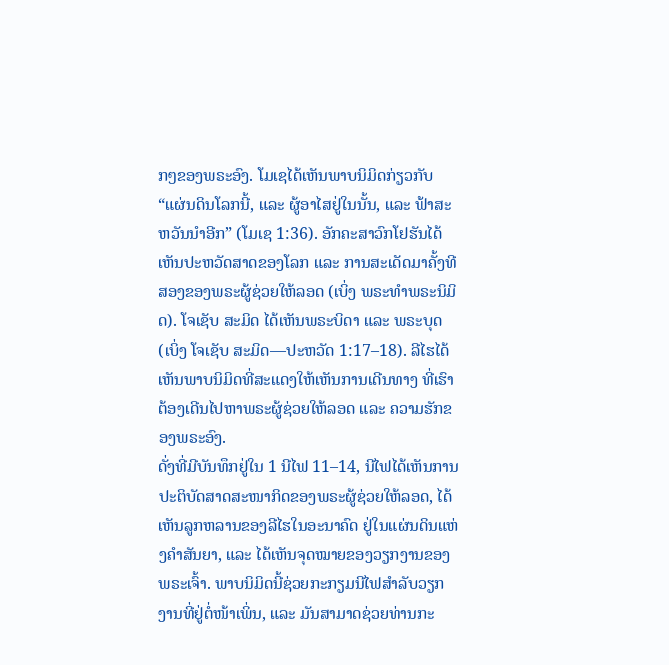ກໆຂອງພຣະອົງ. ໂມເຊໄດ້ເຫັນພາບນິມິດກ່ຽວກັບ “ແຜ່ນດິນໂລກນີ້, ແລະ ຜູ້ອາໄສຢູ່ໃນນັ້ນ, ແລະ ຟ້າສະຫວັນນຳອີກ” (ໂມເຊ 1:36). ອັກຄະສາວົກໂຢຮັນໄດ້ເຫັນປະຫວັດສາດຂອງໂລກ ແລະ ການສະເດັດມາຄັ້ງທີສອງຂອງພຣະຜູ້ຊ່ວຍໃຫ້ລອດ (ເບິ່ງ ພຣະທຳພຣະນິມິດ). ໂຈເຊັບ ສະມິດ ໄດ້ເຫັນພຣະບິດາ ແລະ ພຣະບຸດ (ເບິ່ງ ໂຈເຊັບ ສະມິດ—ປະຫວັດ 1:17–18). ລີໄຮໄດ້ເຫັນພາບນິມິດທີ່ສະແດງໃຫ້ເຫັນການເດີນທາງ ທີ່ເຮົາຕ້ອງເດີນໄປຫາພຣະຜູ້ຊ່ວຍໃຫ້ລອດ ແລະ ຄວາມຮັກຂອງພຣະອົງ.
ດັ່ງທີ່ມີບັນທຶກຢູ່ໃນ 1 ນີໄຟ 11–14, ນີໄຟໄດ້ເຫັນການປະຕິບັດສາດສະໜາກິດຂອງພຣະຜູ້ຊ່ວຍໃຫ້ລອດ, ໄດ້ເຫັນລູກຫລານຂອງລີໄຮໃນອະນາຄົດ ຢູ່ໃນແຜ່ນດິນແຫ່ງຄຳສັນຍາ, ແລະ ໄດ້ເຫັນຈຸດໝາຍຂອງວຽກງານຂອງພຣະເຈົ້າ. ພາບນິມິດນີ້ຊ່ວຍກະກຽມນີໄຟສຳລັບວຽກງານທີ່ຢູ່ຕໍ່ໜ້າເພິ່ນ, ແລະ ມັນສາມາດຊ່ວຍທ່ານກະ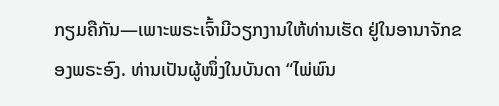ກຽມຄືກັນ—ເພາະພຣະເຈົ້າມີວຽກງານໃຫ້ທ່ານເຮັດ ຢູ່ໃນອານາຈັກຂອງພຣະອົງ. ທ່ານເປັນຜູ້ໜຶ່ງໃນບັນດາ “ໄພ່ພົນ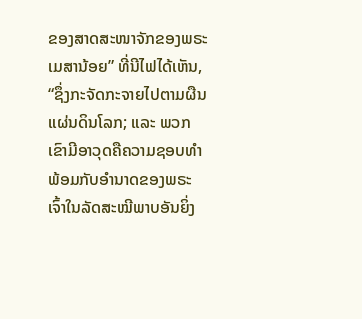ຂອງສາດສະໜາຈັກຂອງພຣະເມສານ້ອຍ” ທີ່ນີໄຟໄດ້ເຫັນ, “ຊຶ່ງກະຈັດກະຈາຍໄປຕາມຜືນແຜ່ນດິນໂລກ; ແລະ ພວກເຂົາມີອາວຸດຄືຄວາມຊອບທຳ ພ້ອມກັບອຳນາດຂອງພຣະເຈົ້າໃນລັດສະໝີພາບອັນຍິ່ງ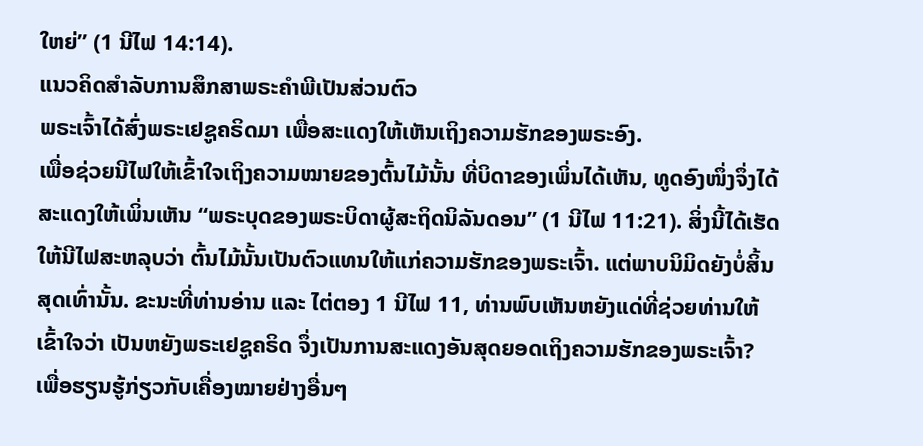ໃຫຍ່” (1 ນີໄຟ 14:14).
ແນວຄິດສຳລັບການສຶກສາພຣະຄຳພີເປັນສ່ວນຕົວ
ພຣະເຈົ້າໄດ້ສົ່ງພຣະເຢຊູຄຣິດມາ ເພື່ອສະແດງໃຫ້ເຫັນເຖິງຄວາມຮັກຂອງພຣະອົງ.
ເພື່ອຊ່ວຍນີໄຟໃຫ້ເຂົ້າໃຈເຖິງຄວາມໝາຍຂອງຕົ້ນໄມ້ນັ້ນ ທີ່ບິດາຂອງເພິ່ນໄດ້ເຫັນ, ທູດອົງໜຶ່ງຈຶ່ງໄດ້ສະແດງໃຫ້ເພິ່ນເຫັນ “ພຣະບຸດຂອງພຣະບິດາຜູ້ສະຖິດນິລັນດອນ” (1 ນີໄຟ 11:21). ສິ່ງນີ້ໄດ້ເຮັດໃຫ້ນີໄຟສະຫລຸບວ່າ ຕົ້ນໄມ້ນັ້ນເປັນຕົວແທນໃຫ້ແກ່ຄວາມຮັກຂອງພຣະເຈົ້າ. ແຕ່ພາບນິມິດຍັງບໍ່ສິ້ນສຸດເທົ່ານັ້ນ. ຂະນະທີ່ທ່ານອ່ານ ແລະ ໄຕ່ຕອງ 1 ນີໄຟ 11, ທ່ານພົບເຫັນຫຍັງແດ່ທີ່ຊ່ວຍທ່ານໃຫ້ເຂົ້າໃຈວ່າ ເປັນຫຍັງພຣະເຢຊູຄຣິດ ຈຶ່ງເປັນການສະແດງອັນສຸດຍອດເຖິງຄວາມຮັກຂອງພຣະເຈົ້າ?
ເພື່ອຮຽນຮູ້ກ່ຽວກັບເຄື່ອງໝາຍຢ່າງອື່ນໆ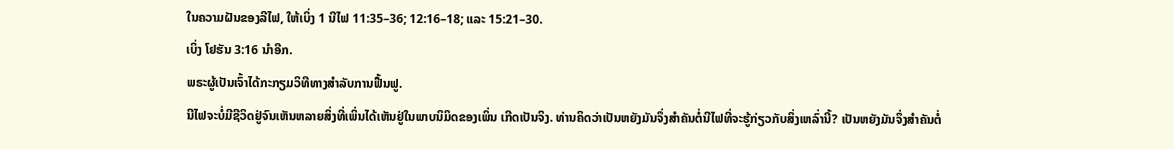ໃນຄວາມຝັນຂອງລີໄຟ, ໃຫ້ເບິ່ງ 1 ນີໄຟ 11:35–36; 12:16–18; ແລະ 15:21–30.
ເບິ່ງ ໂຢຮັນ 3:16 ນຳອີກ.
ພຣະຜູ້ເປັນເຈົ້າໄດ້ກະກຽມວິທີທາງສຳລັບການຟື້ນຟູ.
ນີໄຟຈະບໍ່ມີຊີວິດຢູ່ຈົນເຫັນຫລາຍສິ່ງທີ່ເພິ່ນໄດ້ເຫັນຢູ່ໃນພາບນິມິດຂອງເພິ່ນ ເກີດເປັນຈິງ. ທ່ານຄິດວ່າເປັນຫຍັງມັນຈຶ່ງສຳຄັນຕໍ່ນີໄຟທີ່ຈະຮູ້ກ່ຽວກັບສິ່ງເຫລົ່ານີ້? ເປັນຫຍັງມັນຈຶ່ງສຳຄັນຕໍ່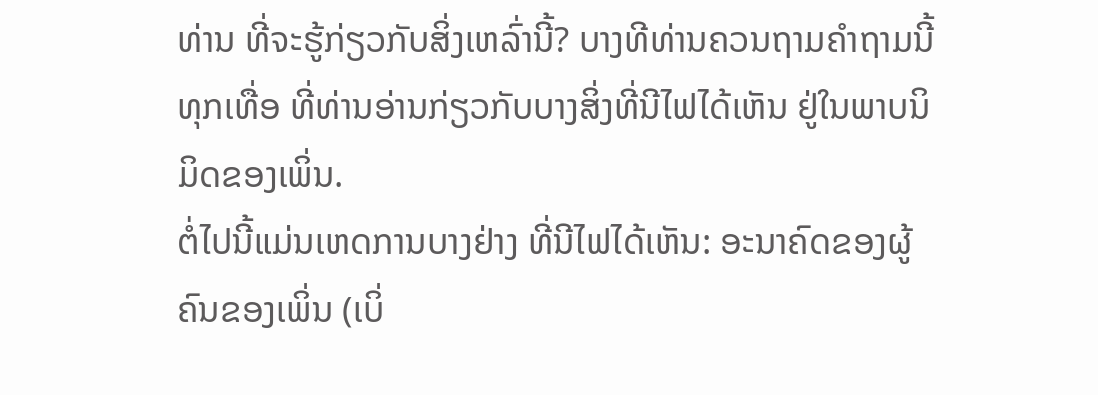ທ່ານ ທີ່ຈະຮູ້ກ່ຽວກັບສິ່ງເຫລົ່ານີ້? ບາງທີທ່ານຄວນຖາມຄຳຖາມນີ້ທຸກເທື່ອ ທີ່ທ່ານອ່ານກ່ຽວກັບບາງສິ່ງທີ່ນີໄຟໄດ້ເຫັນ ຢູ່ໃນພາບນິມິດຂອງເພິ່ນ.
ຕໍ່ໄປນີ້ແມ່ນເຫດການບາງຢ່າງ ທີ່ນີໄຟໄດ້ເຫັນ: ອະນາຄົດຂອງຜູ້ຄົນຂອງເພິ່ນ (ເບິ່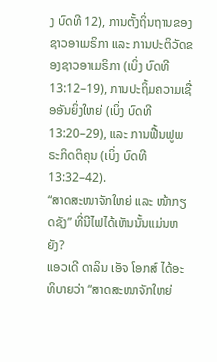ງ ບົດທີ 12), ການຕັ້ງຖິ່ນຖານຂອງຊາວອາເມຣິກາ ແລະ ການປະຕິວັດຂອງຊາວອາເມຣິກາ (ເບິ່ງ ບົດທີ 13:12–19), ການປະຖິ້ມຄວາມເຊື່ອອັນຍິ່ງໃຫຍ່ (ເບິ່ງ ບົດທີ 13:20–29), ແລະ ການຟື້ນຟູພຣະກິດຕິຄຸນ (ເບິ່ງ ບົດທີ 13:32–42).
“ສາດສະໜາຈັກໃຫຍ່ ແລະ ໜ້າກຽດຊັງ” ທີ່ນີໄຟໄດ້ເຫັນນັ້ນແມ່ນຫຍັງ?
ແອວເດີ ດາລິນ ເອັຈ ໂອກສ໌ ໄດ້ອະທິບາຍວ່າ “ສາດສະໜາຈັກໃຫຍ່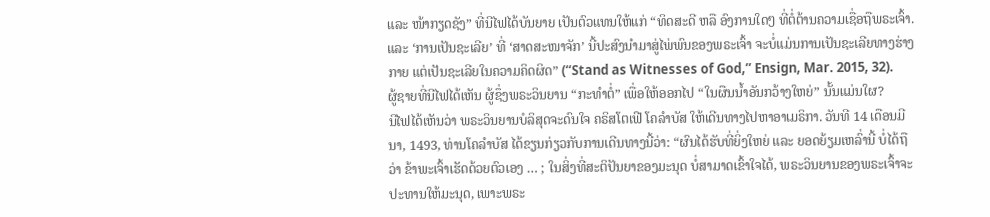ແລະ ໜ້າກຽດຊັງ” ທີ່ນີໄຟໄດ້ບັນຍາຍ ເປັນຕົວແທນໃຫ້ແກ່ “ທິດສະດີ ຫລື ອົງການໃດໆ ທີ່ຕໍ່ຕ້ານຄວາມເຊື່ອຖືພຣະເຈົ້າ. ແລະ ‘ການເປັນຊະເລີຍ’ ທີ່ ‘ສາດສະໜາຈັກ’ ນີ້ປະສົງນຳມາສູ່ໄພ່ພົນຂອງພຣະເຈົ້າ ຈະບໍ່ແມ່ນການເປັນຊະເລີຍທາງຮ່າງກາຍ ແຕ່ເປັນຊະເລີຍໃນຄວາມຄິດຜິດ” (“Stand as Witnesses of God,” Ensign, Mar. 2015, 32).
ຜູ້ຊາຍທີ່ນີໄຟໄດ້ເຫັນ ຜູ້ຊຶ່ງພຣະວິນຍານ “ກະທຳຕໍ່” ເພື່ອໃຫ້ອອກໄປ “ໃນຜືນນ້ຳອັນກວ້າງໃຫຍ່” ນັ້ນແມ່ນໃຜ?
ນີໄຟໄດ້ເຫັນວ່າ ພຣະວິນຍານບໍລິສຸດຈະດົນໃຈ ຄຣິສໂຕເຟີ ໂຄລຳບັສ ໃຫ້ເດີນທາງໄປຫາອາເມຣິກາ. ວັນທີ 14 ເດືອນມີນາ, 1493, ທ່ານໂຄລຳບັສ ໄດ້ຂຽນກ່ຽວກັບການເດີນທາງນີ້ວ່າ: “ຜົນໄດ້ຮັບທີ່ຍິ່ງໃຫຍ່ ແລະ ຍອດຍ້ຽມເຫລົ່ານີ້ ບໍ່ໄດ້ຖືວ່າ ຂ້າພະເຈົ້າເຮັດດ້ວຍຕົວເອງ … ; ໃນສິ່ງທີ່ສະຕິປັນຍາຂອງມະນຸດ ບໍ່ສາມາດເຂົ້າໃຈໄດ້, ພຣະວິນຍານຂອງພຣະເຈົ້າຈະປະທານໃຫ້ມະນຸດ, ເພາະພຣະ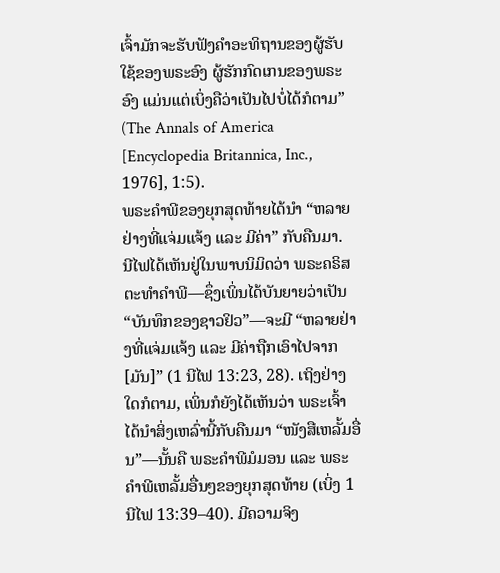ເຈົ້າມັກຈະຮັບຟັງຄຳອະທິຖານຂອງຜູ້ຮັບໃຊ້ຂອງພຣະອົງ ຜູ້ຮັກກົດເກນຂອງພຣະອົງ ແມ່ນແຕ່ເບິ່ງຄືວ່າເປັນໄປບໍ່ໄດ້ກໍຕາມ” (The Annals of America [Encyclopedia Britannica, Inc., 1976], 1:5).
ພຣະຄຳພີຂອງຍຸກສຸດທ້າຍໄດ້ນຳ “ຫລາຍຢ່າງທີ່ແຈ່ມແຈ້ງ ແລະ ມີຄ່າ” ກັບຄືນມາ.
ນີໄຟໄດ້ເຫັນຢູ່ໃນພາບນິມິດວ່າ ພຣະຄຣິສຕະທຳຄຳພີ—ຊຶ່ງເພິ່ນໄດ້ບັນຍາຍວ່າເປັນ “ບັນທຶກຂອງຊາວຢິວ”—ຈະມີ “ຫລາຍຢ່າງທີ່ແຈ່ມແຈ້ງ ແລະ ມີຄ່າຖືກເອົາໄປຈາກ [ມັນ]” (1 ນີໄຟ 13:23, 28). ເຖິງຢ່າງໃດກໍຕາມ, ເພິ່ນກໍຍັງໄດ້ເຫັນວ່າ ພຣະເຈົ້າໄດ້ນຳສິ່ງເຫລົ່ານີ້ກັບຄືນມາ “ໜັງສືເຫລັ້ມອື່ນ”—ນັ້ນຄື ພຣະຄຳພີມໍມອນ ແລະ ພຣະຄຳພີເຫລັ້ມອື່ນໆຂອງຍຸກສຸດທ້າຍ (ເບິ່ງ 1 ນີໄຟ 13:39–40). ມີຄວາມຈິງ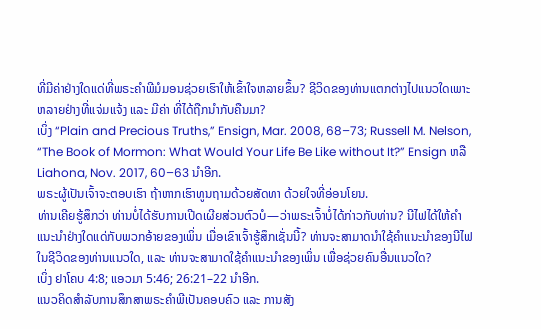ທີ່ມີຄ່າຢ່າງໃດແດ່ທີ່ພຣະຄຳພີມໍມອນຊ່ວຍເຮົາໃຫ້ເຂົ້າໃຈຫລາຍຂຶ້ນ? ຊີວິດຂອງທ່ານແຕກຕ່າງໄປແນວໃດເພາະຫລາຍຢ່າງທີ່ແຈ່ມແຈ້ງ ແລະ ມີຄ່າ ທີ່ໄດ້ຖືກນຳກັບຄືນມາ?
ເບິ່ງ “Plain and Precious Truths,” Ensign, Mar. 2008, 68–73; Russell M. Nelson, “The Book of Mormon: What Would Your Life Be Like without It?” Ensign ຫລື Liahona, Nov. 2017, 60–63 ນຳອີກ.
ພຣະຜູ້ເປັນເຈົ້າຈະຕອບເຮົາ ຖ້າຫາກເຮົາທູນຖາມດ້ວຍສັດທາ ດ້ວຍໃຈທີ່ອ່ອນໂຍນ.
ທ່ານເຄີຍຮູ້ສຶກວ່າ ທ່ານບໍ່ໄດ້ຮັບການເປີດເຜີຍສ່ວນຕົວບໍ—ວ່າພຣະເຈົ້າບໍ່ໄດ້ກ່າວກັບທ່ານ? ນີໄຟໄດ້ໃຫ້ຄຳແນະນຳຢ່າງໃດແດ່ກັບພວກອ້າຍຂອງເພິ່ນ ເມື່ອເຂົາເຈົ້າຮູ້ສຶກເຊັ່ນນີ້? ທ່ານຈະສາມາດນຳໃຊ້ຄຳແນະນຳຂອງນີໄຟໃນຊີວິດຂອງທ່ານແນວໃດ, ແລະ ທ່ານຈະສາມາດໃຊ້ຄຳແນະນຳຂອງເພິ່ນ ເພື່ອຊ່ວຍຄົນອື່ນແນວໃດ?
ເບິ່ງ ຢາໂຄບ 4:8; ແອວມາ 5:46; 26:21–22 ນຳອີກ.
ແນວຄິດສຳລັບການສຶກສາພຣະຄຳພີເປັນຄອບຄົວ ແລະ ການສັງ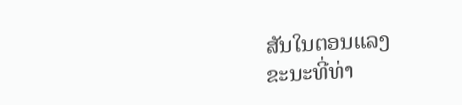ສັນໃນຕອນແລງ
ຂະນະທີ່ທ່າ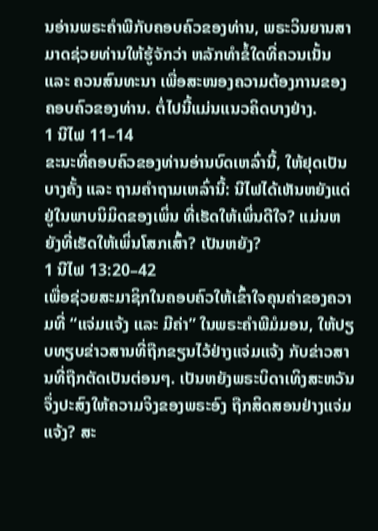ນອ່ານພຣະຄຳພີກັບຄອບຄົວຂອງທ່ານ, ພຣະວິນຍານສາມາດຊ່ວຍທ່ານໃຫ້ຮູ້ຈັກວ່າ ຫລັກທຳຂໍ້ໃດທີ່ຄວນເນັ້ນ ແລະ ຄວນສົນທະນາ ເພື່ອສະໜອງຄວາມຕ້ອງການຂອງຄອບຄົວຂອງທ່ານ. ຕໍ່ໄປນີ້ແມ່ນແນວຄິດບາງຢ່າງ.
1 ນີໄຟ 11–14
ຂະນະທີ່ຄອບຄົວຂອງທ່ານອ່ານບົດເຫລົ່ານີ້, ໃຫ້ຢຸດເປັນບາງຄັ້ງ ແລະ ຖາມຄຳຖາມເຫລົ່ານີ້: ນີໄຟໄດ້ເຫັນຫຍັງແດ່ຢູ່ໃນພາບນິມິດຂອງເພິ່ນ ທີ່ເຮັດໃຫ້ເພິ່ນດີໃຈ? ແມ່ນຫຍັງທີ່ເຮັດໃຫ້ເພິ່ນໂສກເສົ້າ? ເປັນຫຍັງ?
1 ນີໄຟ 13:20–42
ເພື່ອຊ່ວຍສະມາຊິກໃນຄອບຄົວໃຫ້ເຂົ້າໃຈຄຸນຄ່າຂອງຄວາມທີ່ “ແຈ່ມແຈ້ງ ແລະ ມີຄ່າ” ໃນພຣະຄຳພີມໍມອນ, ໃຫ້ປຽບທຽບຂ່າວສານທີ່ຖືກຂຽນໄວ້ຢ່າງແຈ່ມແຈ້ງ ກັບຂ່າວສານທີ່ຖືກຕັດເປັນຕ່ອນໆ. ເປັນຫຍັງພຣະບິດາເທິງສະຫວັນຈຶ່ງປະສົງໃຫ້ຄວາມຈິງຂອງພຣະອົງ ຖືກສິດສອນຢ່າງແຈ່ມແຈ້ງ? ສະ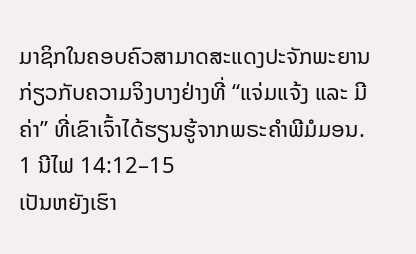ມາຊິກໃນຄອບຄົວສາມາດສະແດງປະຈັກພະຍານກ່ຽວກັບຄວາມຈິງບາງຢ່າງທີ່ “ແຈ່ມແຈ້ງ ແລະ ມີຄ່າ” ທີ່ເຂົາເຈົ້າໄດ້ຮຽນຮູ້ຈາກພຣະຄຳພີມໍມອນ.
1 ນີໄຟ 14:12–15
ເປັນຫຍັງເຮົາ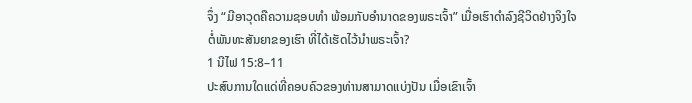ຈຶ່ງ “ມີອາວຸດຄືຄວາມຊອບທຳ ພ້ອມກັບອຳນາດຂອງພຣະເຈົ້າ” ເມື່ອເຮົາດຳລົງຊີວິດຢ່າງຈິງໃຈຕໍ່ພັນທະສັນຍາຂອງເຮົາ ທີ່ໄດ້ເຮັດໄວ້ນຳພຣະເຈົ້າ?
1 ນີໄຟ 15:8–11
ປະສົບການໃດແດ່ທີ່ຄອບຄົວຂອງທ່ານສາມາດແບ່ງປັນ ເມື່ອເຂົາເຈົ້າ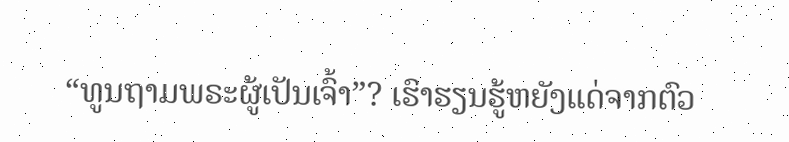“ທູນຖາມພຣະຜູ້ເປັນເຈົ້າ”? ເຮົາຮຽນຮູ້ຫຍັງແດ່ຈາກຕົວ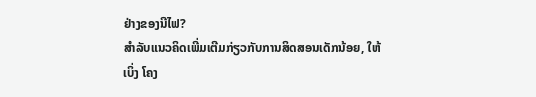ຢ່າງຂອງນີໄຟ?
ສຳລັບແນວຄິດເພີ່ມເຕີມກ່ຽວກັບການສິດສອນເດັກນ້ອຍ, ໃຫ້ເບິ່ງ ໂຄງ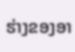ຮ່າງຂອງອາ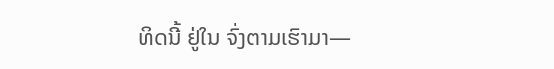ທິດນີ້ ຢູ່ໃນ ຈົ່ງຕາມເຮົາມາ—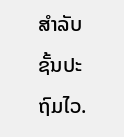ສຳລັບຊັ້ນປະຖົມໄວ.